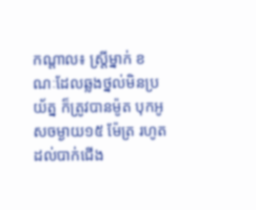កណ្តាល៖ ស្ត្រីម្នាក់ ខណៈដែលឆ្លងថ្នល់មិនប្រយ័ត្ន ក៏ត្រូវបានម៉ូត បុកអូសចម្ងាយ១៥ ម៉ែត្រ រហូតដល់បាក់ជើង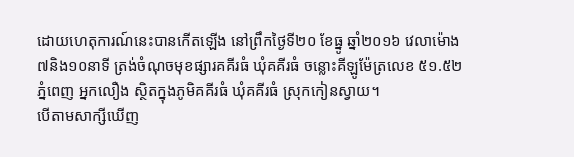ដោយហេតុការណ៍នេះបានកើតឡើង នៅព្រឹកថ្ងៃទី២០ ខែធ្នូ ឆ្នាំ២០១៦ វេលាម៉ោង ៧និង១០នាទី ត្រង់ចំណុចមុខផ្សារគគីរធំ ឃុំគគីរធំ ចន្លោះគីឡូម៉ែត្រលេខ ៥១.៥២ ភ្នំពេញ អ្នកលឿង ស្ថិតក្នុងភូមិគគីរធំ ឃុំគគីរធំ ស្រុកកៀនស្វាយ។
បើតាមសាក្សីឃើញ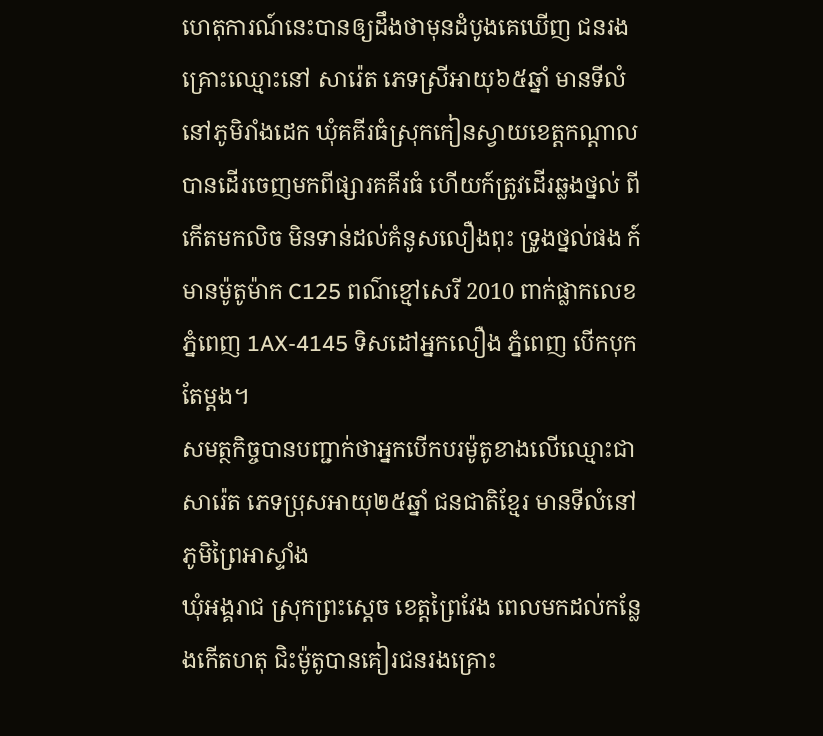ហេតុការណ៍នេះបានឲ្យដឹងថាមុនដំបូងគេឃើញ ជនរងគ្រោះឈ្មោះនៅ សារ៉េត ភេទស្រីអាយុ៦៥ឆ្នាំ មានទីលំនៅភូមិរាំងដេក ឃុំគគីរធំស្រុកកៀនស្វាយខេត្តកណ្តាល បានដើរចេញមកពីផ្សារគគីរធំ ហើយក៍ត្រូវដើរឆ្លងថ្នល់ ពីកើតមកលិច មិនទាន់ដល់គំនូសលឿងពុះ ទ្រូងថ្នល់ផង ក៍មានម៉ូតូម៉ាក C125 ពណ៌ខ្មៅសេរី 2010 ពាក់ផ្លាកលេខ ភ្នំពេញ 1AX-4145 ទិសដៅអ្នកលឿង ភ្នំពេញ បើកបុកតែម្តង។
សមត្ថកិច្ចបានបញ្ជាក់ថាអ្នកបើកបរម៉ូតូខាងលើឈ្មោះជា សារ៉េត ភេទប្រុសអាយុ២៥ឆ្នាំ ជនជាតិខ្មែរ មានទីលំនៅភូមិព្រៃអាស្ទាំង
ឃុំអង្គរាជ ស្រុកព្រះស្ដេច ខេត្តព្រៃវែង ពេលមកដល់កន្លែងកើតហតុ ជិះម៉ូតូបានគៀរជនរងគ្រោះ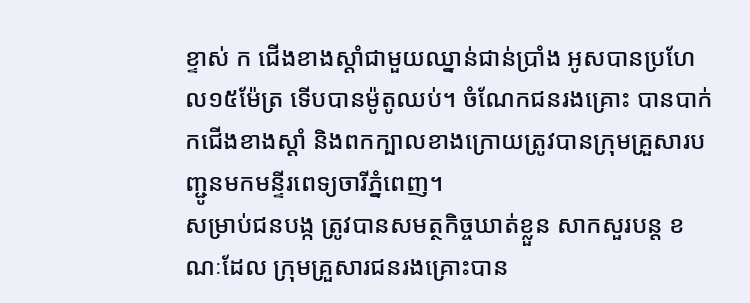ខ្ទាស់ ក ជើងខាងស្ដាំជាមួយឈ្នាន់ជាន់ប្រាំង អូសបានប្រហែល១៥ម៉ែត្រ ទើបបានម៉ូតូឈប់។ ចំណែកជនរងគ្រោះ បានបាក់ កជើងខាងស្ដាំ និងពកក្បាលខាងក្រោយត្រូវបានក្រុមគ្រួសារបញ្ជូនមកមន្ទីរពេទ្យចារីភ្នំពេញ។
សម្រាប់ជនបង្ក ត្រូវបានសមត្ថកិច្ចឃាត់ខ្លួន សាកសួរបន្ត ខណៈដែល ក្រុមគ្រួសារជនរងគ្រោះបាន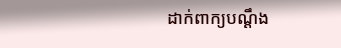ដាក់ពាក្យបណ្ដឹង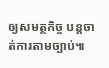ឲ្យសមត្ថកិច្ច បន្តចាត់ការតាមច្បាប់៕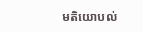មតិយោបល់